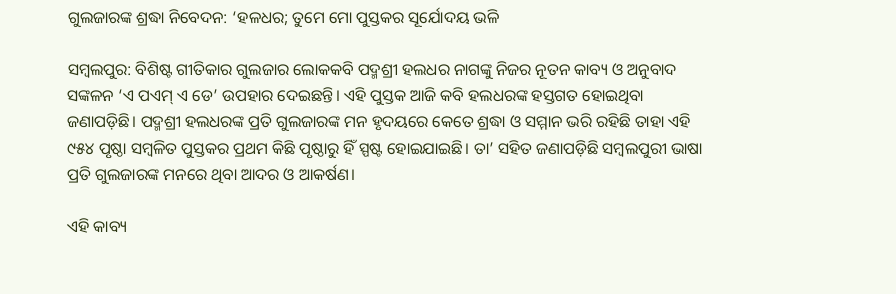ଗୁଲଜାରଙ୍କ ଶ୍ରଦ୍ଧା ନିବେଦନ: ‘ହଳଧର; ତୁମେ ମୋ ପୁସ୍ତକର ସୂର୍ଯୋଦୟ ଭଳି

ସମ୍ବଲପୁର: ବିଶିଷ୍ଟ ଗୀତିକାର ଗୁଲଜାର ଲୋକକବି ପଦ୍ମଶ୍ରୀ ହଲଧର ନାଗଙ୍କୁ ନିଜର ନୂତନ କାବ୍ୟ ଓ ଅନୁବାଦ ସଙ୍କଳନ ‘ଏ ପଏମ୍ ଏ ଡେ’ ଉପହାର ଦେଇଛନ୍ତି। ଏହି ପୁସ୍ତକ ଆଜି କବି ହଲଧରଙ୍କ ହସ୍ତଗତ ହୋଇଥିବା ଜଣାପଡ଼ିଛି। ପଦ୍ମଶ୍ରୀ ହଲଧରଙ୍କ ପ୍ରତି ଗୁଲଜାରଙ୍କ ମନ ହୃଦୟରେ କେତେ ଶ୍ରଦ୍ଧା ଓ ସମ୍ମାନ ଭରି ରହିଛି ତାହା ଏହି ୯୫୪ ପୃଷ୍ଠା ସମ୍ବଳିତ ପୁସ୍ତକର ପ୍ରଥମ କିଛି ପୃଷ୍ଠାରୁ ହିଁ ସ୍ପଷ୍ଟ ହୋଇଯାଇଛି। ତା’ ସହିତ ଜଣାପଡ଼ିଛି ସମ୍ବଲପୁରୀ ଭାଷା ପ୍ରତି ଗୁଲଜାରଙ୍କ ମନରେ ଥିବା ଆଦର ଓ ଆକର୍ଷଣ।

ଏହି କାବ୍ୟ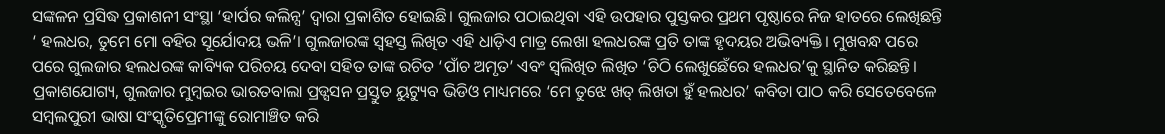ସଙ୍କଳନ ପ୍ରସିଦ୍ଧ ପ୍ରକାଶନୀ ସଂସ୍ଥା ‘ହାର୍ପର କଲିନ୍ସ’ ଦ୍ବାରା ପ୍ରକାଶିତ ହୋଇଛି। ଗୁଲଜାର ପଠାଇଥିବା ଏହି ଉପହାର ପୁସ୍ତକର ପ୍ରଥମ ପୃଷ୍ଠାରେ ନିଜ ହାତରେ ଲେଖିଛନ୍ତି ‘ ହଲଧର, ତୁମେ ମୋ ବହିର ସୂର୍ଯୋଦୟ ଭଳି’। ଗୁଲଜାରଙ୍କ ସ୍ବହସ୍ତ ଲିଖିତ ଏହି ଧାଡ଼ିଏ ମାତ୍ର ଲେଖା ହଲଧରଙ୍କ ପ୍ରତି ତାଙ୍କ ହୃଦୟର ଅଭିବ୍ୟକ୍ତି। ମୁଖବନ୍ଧ ପରେ ପରେ ଗୁଲଜାର ହଲଧରଙ୍କ କାବ୍ୟିକ ପରିଚୟ ଦେବା ସହିତ ତାଙ୍କ ରଚିତ ‘ପାଁଚ ଅମୃତ’ ଏବଂ ସ୍ବଲିଖିତ ଲିଖିତ ‘ଚିଠି ଲେଖୁଛେଁରେ ହଲଧର’କୁ ସ୍ଥାନିତ କରିଛନ୍ତି। ପ୍ରକାଶଯୋଗ୍ୟ, ଗୁଲଜାର ମୁମ୍ବଇର ଭାରତବାଲା ପ୍ରଡ୍ସସନ ପ୍ରସ୍ତୁତ ୟୁଟ୍ୟୁବ ଭିଡିଓ ମାଧ୍ୟମରେ ‘ମେ ତୁଝେ ଖତ୍ ଲିଖତା ହୁଁ ହଲଧର’ କବିତା ପାଠ କରି ସେତେବେଳେ ସମ୍ବଲପୁରୀ ଭାଷା ସଂସ୍କୃତିପ୍ରେମୀଙ୍କୁ ରୋମାଞ୍ଚିତ କରି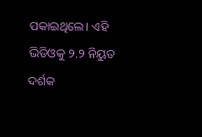ପକାଇଥିଲେ। ଏହି ଭିଡିଓକୁ ୨.୨ ନିୟୁତ ଦର୍ଶକ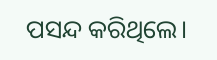ପସନ୍ଦ କରିଥିଲେ।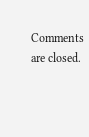Comments are closed.